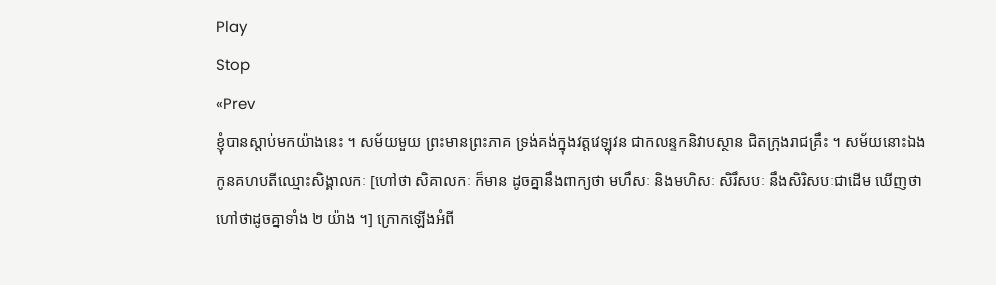Play
Stop
«Prev
ខ្ញុំបានស្តាប់មកយ៉ាងនេះ ។ សម័យមួយ ព្រះមានព្រះភាគ ទ្រង់គង់ក្នុងវត្តវេឡុវន ជាកលន្ទកនិវាបស្ថាន ជិតក្រុងរាជគ្រឹះ ។ សម័យនោះឯង កូនគហបតីឈ្មោះសិង្គាលកៈ [ហៅថា សិគាលកៈ ក៏មាន ដូចគ្នានឹងពាក្យថា មហឹសៈ និងមហិសៈ សិរឹសបៈ នឹងសិរិសបៈជាដើម ឃើញថាហៅថាដូចគ្នាទាំង ២ យ៉ាង ។] ក្រោកឡើងអំពី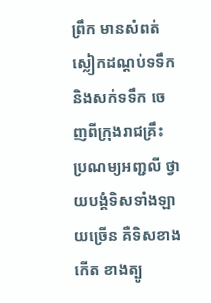ព្រឹក មានសំពត់ស្លៀកដណ្តប់ទទឹក និងសក់ទទឹក ចេញពីក្រុងរាជគ្រឹះ ប្រណម្យអញ្ជលី ថ្វាយបង្គំទិសទាំងឡាយច្រើន គឺទិសខាងកើត ខាងត្បូ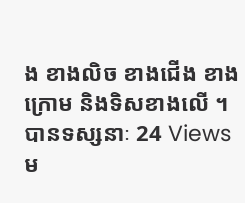ង ខាងលិច ខាងជើង ខាងក្រោម និងទិសខាងលើ ។
បានទស្សនាៈ 24 Views
ម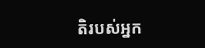តិរបស់អ្នក